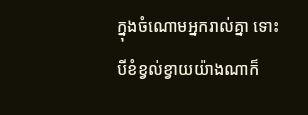ក្នុងចំណោមអ្នករាល់គ្នា ទោះបីខំខ្វល់ខ្វាយយ៉ាងណាក៏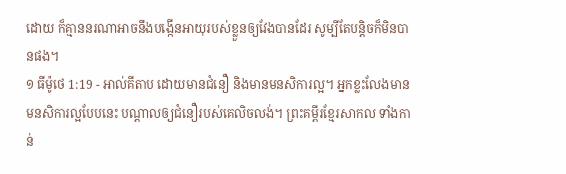ដោយ ក៏គ្មាននរណាអាចនឹងបង្កើនអាយុរបស់ខ្លួនឲ្យវែងបានដែរ សូម្បីតែបន្ដិចក៏មិនបានផង។
១ ធីម៉ូថេ 1:19 - អាល់គីតាប ដោយមានជំនឿ និងមានមនសិការល្អ។ អ្នកខ្លះលែងមានមនសិការល្អបែបនេះ បណ្ដាលឲ្យជំនឿរបស់គេលិចលង់។ ព្រះគម្ពីរខ្មែរសាកល ទាំងកាន់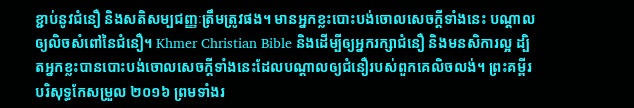ខ្ជាប់នូវជំនឿ និងសតិសម្បជញ្ញៈត្រឹមត្រូវផង។ មានអ្នកខ្លះបោះបង់ចោលសេចក្ដីទាំងនេះ បណ្ដាលឲ្យលិចសំពៅនៃជំនឿ។ Khmer Christian Bible និងដើម្បីឲ្យអ្នករក្សាជំនឿ និងមនសិការល្អ ដ្បិតអ្នកខ្លះបានបោះបង់ចោលសេចក្ដីទាំងនេះដែលបណ្ដាលឲ្យជំនឿរបស់ពួកគេលិចលង់។ ព្រះគម្ពីរបរិសុទ្ធកែសម្រួល ២០១៦ ព្រមទាំងរ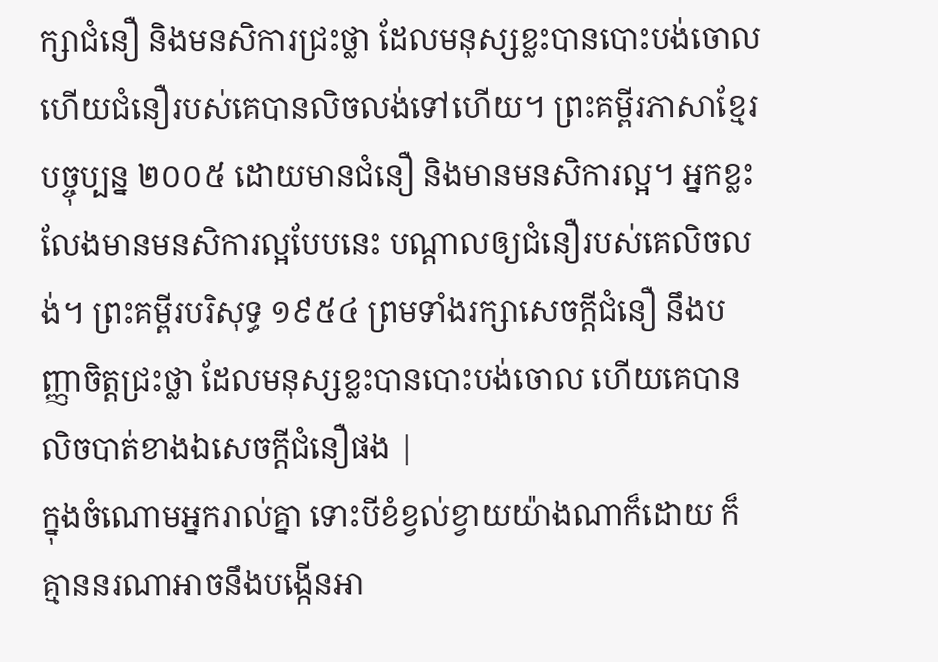ក្សាជំនឿ និងមនសិការជ្រះថ្លា ដែលមនុស្សខ្លះបានបោះបង់ចោល ហើយជំនឿរបស់គេបានលិចលង់ទៅហើយ។ ព្រះគម្ពីរភាសាខ្មែរបច្ចុប្បន្ន ២០០៥ ដោយមានជំនឿ និងមានមនសិការល្អ។ អ្នកខ្លះលែងមានមនសិការល្អបែបនេះ បណ្ដាលឲ្យជំនឿរបស់គេលិចលង់។ ព្រះគម្ពីរបរិសុទ្ធ ១៩៥៤ ព្រមទាំងរក្សាសេចក្ដីជំនឿ នឹងបញ្ញាចិត្តជ្រះថ្លា ដែលមនុស្សខ្លះបានបោះបង់ចោល ហើយគេបានលិចបាត់ខាងឯសេចក្ដីជំនឿផង |
ក្នុងចំណោមអ្នករាល់គ្នា ទោះបីខំខ្វល់ខ្វាយយ៉ាងណាក៏ដោយ ក៏គ្មាននរណាអាចនឹងបង្កើនអា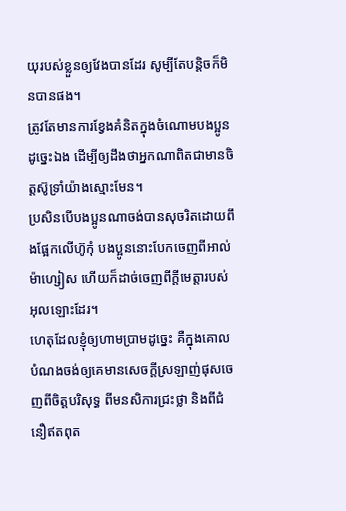យុរបស់ខ្លួនឲ្យវែងបានដែរ សូម្បីតែបន្ដិចក៏មិនបានផង។
ត្រូវតែមានការខ្វែងគំនិតក្នុងចំណោមបងប្អូនដូច្នេះឯង ដើម្បីឲ្យដឹងថាអ្នកណាពិតជាមានចិត្ដស៊ូទ្រាំយ៉ាងស្មោះមែន។
ប្រសិនបើបងប្អូនណាចង់បានសុចរិតដោយពឹងផ្អែកលើហ៊ូកុំ បងប្អូននោះបែកចេញពីអាល់ម៉ាហ្សៀស ហើយក៏ដាច់ចេញពីក្តីមេត្តារបស់អុលឡោះដែរ។
ហេតុដែលខ្ញុំឲ្យហាមប្រាមដូច្នេះ គឺក្នុងគោលបំណងចង់ឲ្យគេមានសេចក្ដីស្រឡាញ់ផុសចេញពីចិត្ដបរិសុទ្ធ ពីមនសិការជ្រះថ្លា និងពីជំនឿឥតពុត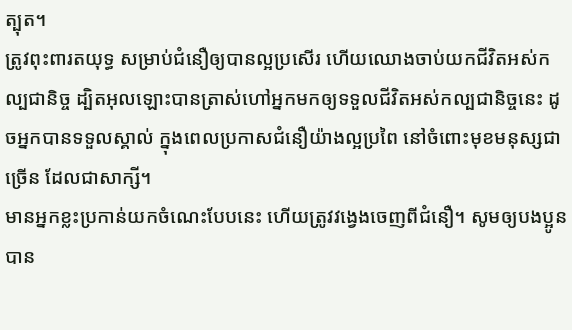ត្បុត។
ត្រូវពុះពារតយុទ្ធ សម្រាប់ជំនឿឲ្យបានល្អប្រសើរ ហើយឈោងចាប់យកជីវិតអស់កល្បជានិច្ច ដ្បិតអុលឡោះបានត្រាស់ហៅអ្នកមកឲ្យទទួលជីវិតអស់កល្បជានិច្ចនេះ ដូចអ្នកបានទទួលស្គាល់ ក្នុងពេលប្រកាសជំនឿយ៉ាងល្អប្រពៃ នៅចំពោះមុខមនុស្សជាច្រើន ដែលជាសាក្សី។
មានអ្នកខ្លះប្រកាន់យកចំណេះបែបនេះ ហើយត្រូវវង្វេងចេញពីជំនឿ។ សូមឲ្យបងប្អូនបាន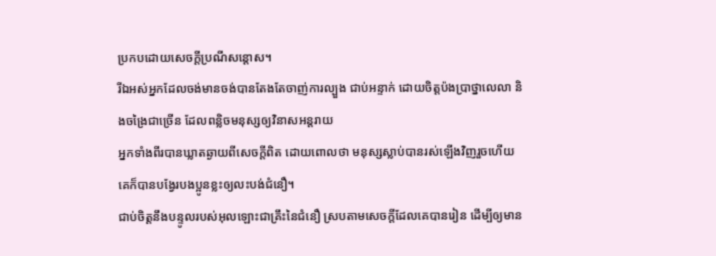ប្រកបដោយសេចក្តីប្រណីសន្តោស។
រីឯអស់អ្នកដែលចង់មានចង់បានតែងតែចាញ់ការល្បួង ជាប់អន្ទាក់ ដោយចិត្ដប៉ងប្រាថ្នាលេលា និងចង្រៃជាច្រើន ដែលពន្លិចមនុស្សឲ្យវិនាសអន្ដរាយ
អ្នកទាំងពីរបានឃ្លាតឆ្ងាយពីសេចក្ដីពិត ដោយពោលថា មនុស្សស្លាប់បានរស់ឡើងវិញរួចហើយ គេក៏បានបង្វែរបងប្អូនខ្លះឲ្យលះបង់ជំនឿ។
ជាប់ចិត្ដនឹងបន្ទូលរបស់អុលឡោះជាគ្រឹះនៃជំនឿ ស្របតាមសេចក្ដីដែលគេបានរៀន ដើម្បីឲ្យមាន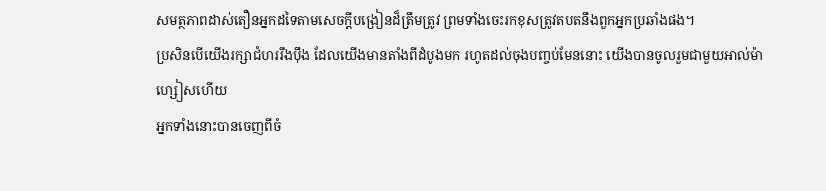សមត្ថភាពដាស់តឿនអ្នកដទៃតាមសេចក្ដីបង្រៀនដ៏ត្រឹមត្រូវ ព្រមទាំងចេះរកខុសត្រូវតបតនឹងពួកអ្នកប្រឆាំងផង។
ប្រសិនបើយើងរក្សាជំហររឹងប៉ឹង ដែលយើងមានតាំងពីដំបូងមក រហូតដល់ចុងបញ្ចប់មែននោះ យើងបានចូលរួមជាមួយអាល់ម៉ាហ្សៀសហើយ
អ្នកទាំងនោះបានចេញពីចំ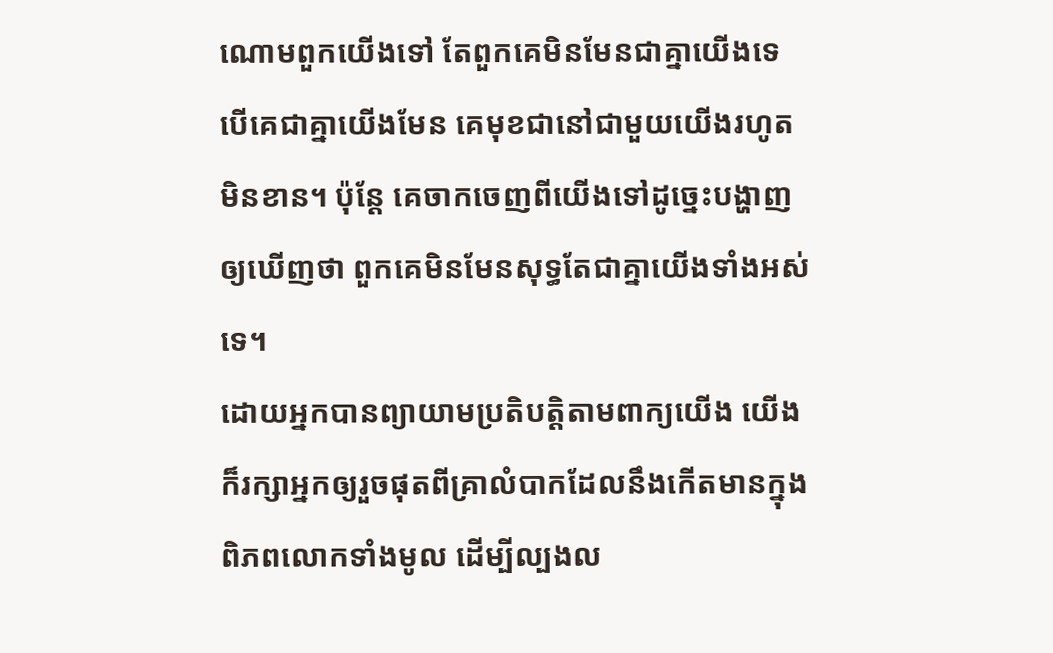ណោមពួកយើងទៅ តែពួកគេមិនមែនជាគ្នាយើងទេ បើគេជាគ្នាយើងមែន គេមុខជានៅជាមួយយើងរហូតមិនខាន។ ប៉ុន្ដែ គេចាកចេញពីយើងទៅដូច្នេះបង្ហាញឲ្យឃើញថា ពួកគេមិនមែនសុទ្ធតែជាគ្នាយើងទាំងអស់ទេ។
ដោយអ្នកបានព្យាយាមប្រតិបត្ដិតាមពាក្យយើង យើងក៏រក្សាអ្នកឲ្យរួចផុតពីគ្រាលំបាកដែលនឹងកើតមានក្នុងពិភពលោកទាំងមូល ដើម្បីល្បងល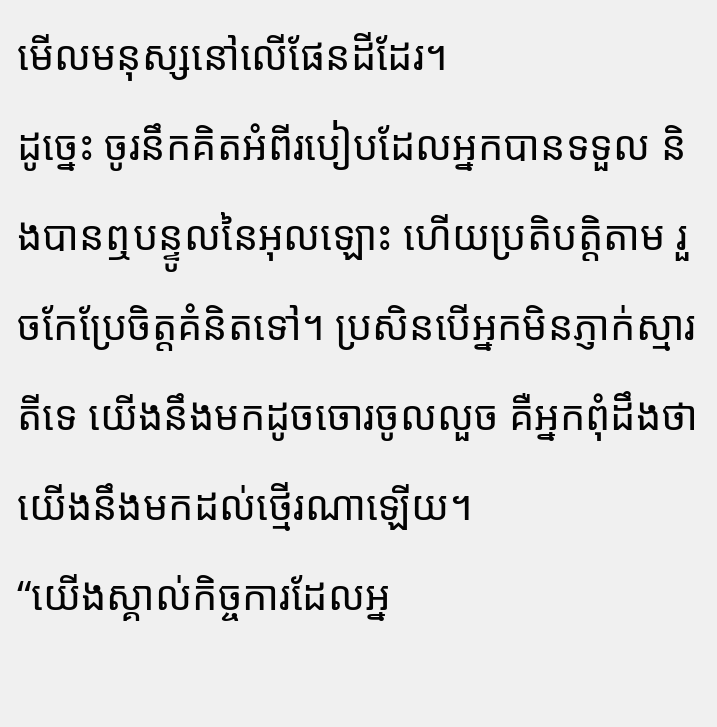មើលមនុស្សនៅលើផែនដីដែរ។
ដូច្នេះ ចូរនឹកគិតអំពីរបៀបដែលអ្នកបានទទួល និងបានឮបន្ទូលនៃអុលឡោះ ហើយប្រតិបត្ដិតាម រួចកែប្រែចិត្ដគំនិតទៅ។ ប្រសិនបើអ្នកមិនភ្ញាក់ស្មារតីទេ យើងនឹងមកដូចចោរចូលលួច គឺអ្នកពុំដឹងថា យើងនឹងមកដល់ថ្មើរណាឡើយ។
“យើងស្គាល់កិច្ចការដែលអ្ន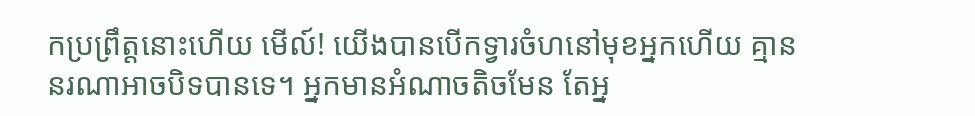កប្រព្រឹត្ដនោះហើយ មើល៍! យើងបានបើកទ្វារចំហនៅមុខអ្នកហើយ គ្មាននរណាអាចបិទបានទេ។ អ្នកមានអំណាចតិចមែន តែអ្ន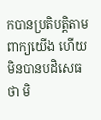កបានប្រតិបត្ដិតាមពាក្យយើង ហើយមិនបានបដិសេធថា មិ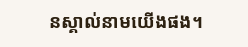នស្គាល់នាមយើងផង។